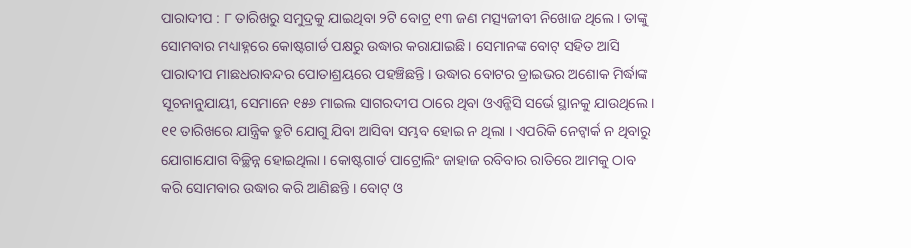ପାରାଦୀପ : ୮ ତାରିଖରୁ ସମୁଦ୍ରକୁ ଯାଇଥିବା ୨ଟି ବୋଟ୍ର ୧୩ ଜଣ ମତ୍ସ୍ୟଜୀବୀ ନିଖୋଜ ଥିଲେ । ତାଙ୍କୁ ସୋମବାର ମଧ୍ୟାହ୍ନରେ କୋଷ୍ଟଗାର୍ଡ ପକ୍ଷରୁ ଉଦ୍ଧାର କରାଯାଇଛି । ସେମାନଙ୍କ ବୋଟ୍ ସହିତ ଆସି ପାରାଦୀପ ମାଛଧରାବନ୍ଦର ପୋତାଶ୍ରୟରେ ପହଞ୍ଚିଛନ୍ତି । ଉଦ୍ଧାର ବୋଟର ଡ୍ରାଇଭର ଅଶୋକ ମିର୍ଦ୍ଧାଙ୍କ ସୂଚନାନୁଯାୟୀ, ସେମାନେ ୧୫୬ ମାଇଲ ସାଗରଦୀପ ଠାରେ ଥିବା ଓଏନ୍ଜିସି ସର୍ଭେ ସ୍ଥାନକୁ ଯାଉଥିଲେ । ୧୧ ତାରିଖରେ ଯାନ୍ତ୍ରିକ ତ୍ରୁଟି ଯୋଗୁ ଯିବା ଆସିବା ସମ୍ଭବ ହୋଇ ନ ଥିଲା । ଏପରିକି ନେଟ୍ୱାର୍କ ନ ଥିବାରୁ ଯୋଗାଯୋଗ ବିଚ୍ଛିନ୍ନ ହୋଇଥିଲା । କୋଷ୍ଟଗାର୍ଡ ପାଟ୍ରୋଲିଂ ଜାହାଜ ରବିବାର ରାତିରେ ଆମକୁ ଠାବ କରି ସୋମବାର ଉଦ୍ଧାର କରି ଆଣିଛନ୍ତି । ବୋଟ୍ ଓ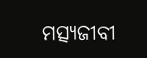ମତ୍ସ୍ୟଜୀବୀ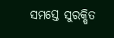ସମସ୍ତେ ସୁରକ୍ଷିତ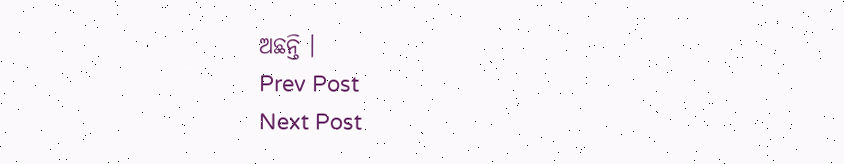ଅଛନ୍ତି ।
Prev Post
Next Post